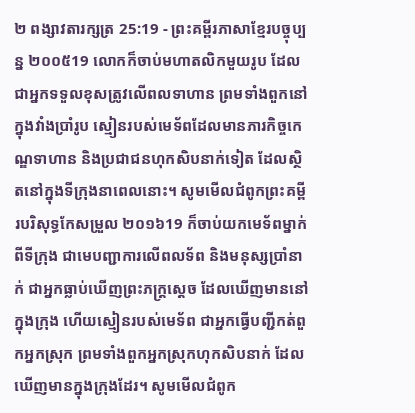២ ពង្សាវតារក្សត្រ 25:19 - ព្រះគម្ពីរភាសាខ្មែរបច្ចុប្បន្ន ២០០៥19 លោកក៏ចាប់មហាតលិកមួយរូប ដែលជាអ្នកទទួលខុសត្រូវលើពលទាហាន ព្រមទាំងពួកនៅក្នុងវាំងប្រាំរូប ស្មៀនរបស់មេទ័ពដែលមានភារកិច្ចកេណ្ឌទាហាន និងប្រជាជនហុកសិបនាក់ទៀត ដែលស្ថិតនៅក្នុងទីក្រុងនាពេលនោះ។ សូមមើលជំពូកព្រះគម្ពីរបរិសុទ្ធកែសម្រួល ២០១៦19 ក៏ចាប់យកមេទ័ពម្នាក់ពីទីក្រុង ជាមេបញ្ជាការលើពលទ័ព និងមនុស្សប្រាំនាក់ ជាអ្នកធ្លាប់ឃើញព្រះភក្ត្រស្តេច ដែលឃើញមាននៅក្នុងក្រុង ហើយស្មៀនរបស់មេទ័ព ជាអ្នកធ្វើបញ្ជីកត់ពួកអ្នកស្រុក ព្រមទាំងពួកអ្នកស្រុកហុកសិបនាក់ ដែលឃើញមានក្នុងក្រុងដែរ។ សូមមើលជំពូក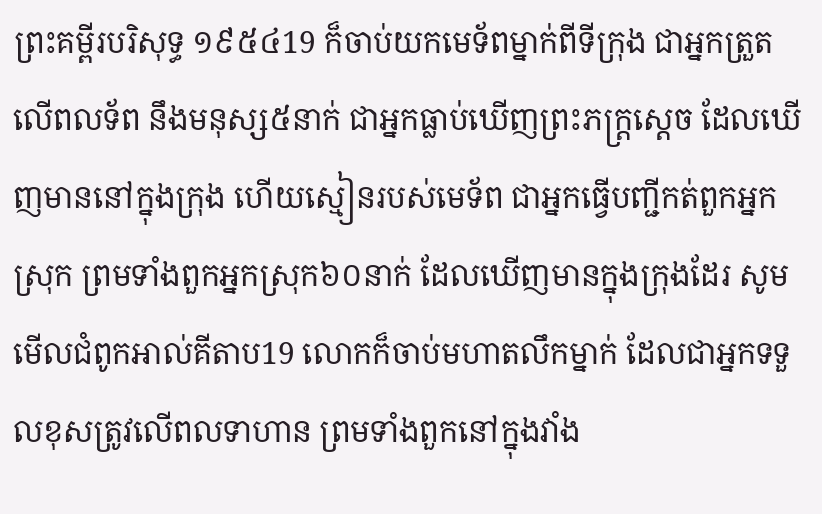ព្រះគម្ពីរបរិសុទ្ធ ១៩៥៤19 ក៏ចាប់យកមេទ័ពម្នាក់ពីទីក្រុង ជាអ្នកត្រួតលើពលទ័ព នឹងមនុស្ស៥នាក់ ជាអ្នកធ្លាប់ឃើញព្រះភក្ត្រស្តេច ដែលឃើញមាននៅក្នុងក្រុង ហើយស្មៀនរបស់មេទ័ព ជាអ្នកធ្វើបញ្ជីកត់ពួកអ្នកស្រុក ព្រមទាំងពួកអ្នកស្រុក៦០នាក់ ដែលឃើញមានក្នុងក្រុងដែរ សូមមើលជំពូកអាល់គីតាប19 លោកក៏ចាប់មហាតលឹកម្នាក់ ដែលជាអ្នកទទួលខុសត្រូវលើពលទាហាន ព្រមទាំងពួកនៅក្នុងវាំង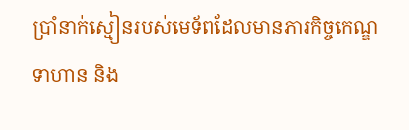ប្រាំនាក់ស្មៀនរបស់មេទ័ពដែលមានភារកិច្ចកេណ្ឌទាហាន និង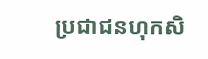ប្រជាជនហុកសិ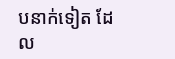បនាក់ទៀត ដែល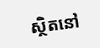ស្ថិតនៅ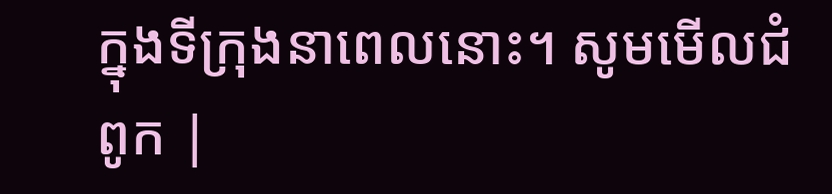ក្នុងទីក្រុងនាពេលនោះ។ សូមមើលជំពូក |